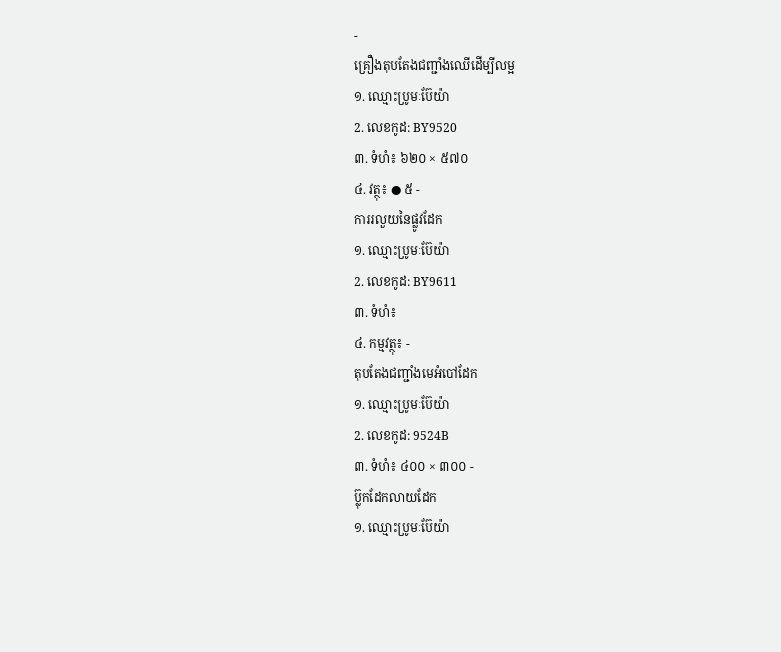-
គ្រឿងតុបតែងជញ្ជាំងឈើដើម្បីលម្អ
១. ឈ្មោះប្រូមៈប៊ែយ៉ា
2. លេខកូដ: BY9520
៣. ទំហំ៖ ៦២០ × ៥៧០
៤. វត្ថុ៖ ● ៥ -
ការរលួយនៃផ្លូវដែក
១. ឈ្មោះប្រូមៈប៊ែយ៉ា
2. លេខកូដ: BY9611
៣. ទំហំ៖
៤. កម្មវត្ថុ៖ -
តុបតែងជញ្ជាំងមេអំបៅដែក
១. ឈ្មោះប្រូមៈប៊ែយ៉ា
2. លេខកូដ: 9524B
៣. ទំហំ៖ ៤០០ × ៣០០ -
ប៊្លុកដែកលាយដែក
១. ឈ្មោះប្រូមៈប៊ែយ៉ា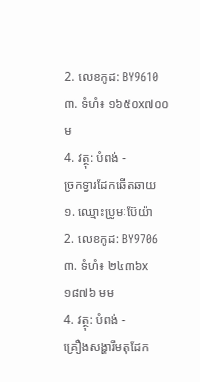2. លេខកូដ: BY9610
៣. ទំហំ៖ ១៦៥០x៧០០ ម
4. វត្ថុ: បំពង់ -
ច្រកទ្វារដែកឆើតឆាយ
១. ឈ្មោះប្រូមៈប៊ែយ៉ា
2. លេខកូដ: BY9706
៣. ទំហំ៖ ២៤៣៦x១៨៧៦ មម
4. វត្ថុ: បំពង់ -
គ្រឿងសង្ហារឹមតុដែក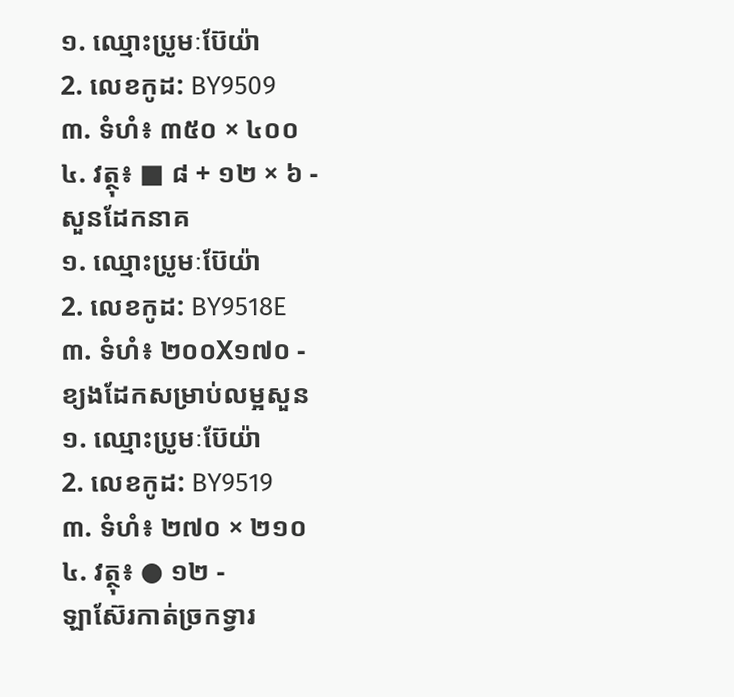១. ឈ្មោះប្រូមៈប៊ែយ៉ា
2. លេខកូដ: BY9509
៣. ទំហំ៖ ៣៥០ × ៤០០
៤. វត្ថុ៖ ■ ៨ + ១២ × ៦ -
សួនដែកនាគ
១. ឈ្មោះប្រូមៈប៊ែយ៉ា
2. លេខកូដ: BY9518E
៣. ទំហំ៖ ២០០X១៧០ -
ខ្យងដែកសម្រាប់លម្អសួន
១. ឈ្មោះប្រូមៈប៊ែយ៉ា
2. លេខកូដ: BY9519
៣. ទំហំ៖ ២៧០ × ២១០
៤. វត្ថុ៖ ● ១២ -
ឡាស៊ែរកាត់ច្រកទ្វារ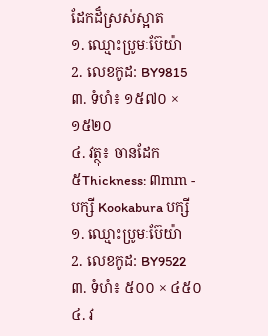ដែកដ៏ស្រស់ស្អាត
១. ឈ្មោះប្រូមៈប៊ែយ៉ា
2. លេខកូដ: BY9815
៣. ទំហំ៖ ១៥៧០ × ១៥២០
៤. វត្ថុ៖ ចានដែក
៥Thickness: ៣mm -
បក្សី Kookabura បក្សី
១. ឈ្មោះប្រូមៈប៊ែយ៉ា
2. លេខកូដ: BY9522
៣. ទំហំ៖ ៥០០ × ៤៥០
៤. វ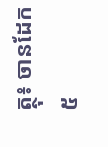ត្ថុ៖ ចានដែក
៥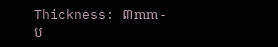Thickness: ៣mm -
ប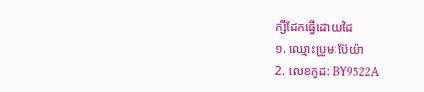ក្សីដែកធ្វើដោយដៃ
១. ឈ្មោះប្រូមៈប៊ែយ៉ា
2. លេខកូដ: BY9522A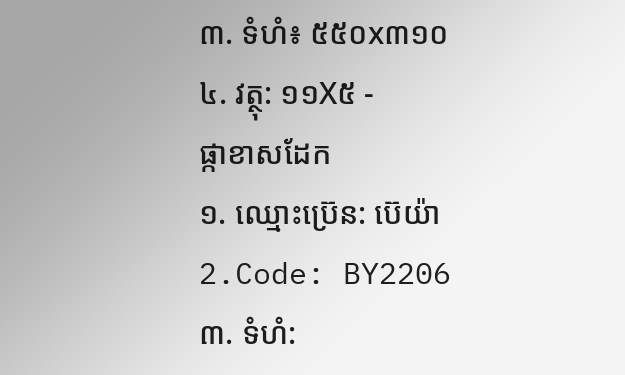៣. ទំហំ៖ ៥៥០x៣១០
៤. វត្ថុ: ១១X៥ -
ផ្កាខាសដែក
១. ឈ្មោះប៊្រេន: ប៊េយ៉ា
2.Code: BY2206
៣. ទំហំ: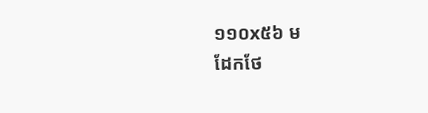១១០x៥៦ ម
ដែកថែ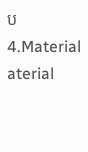ប 4.Material aterial